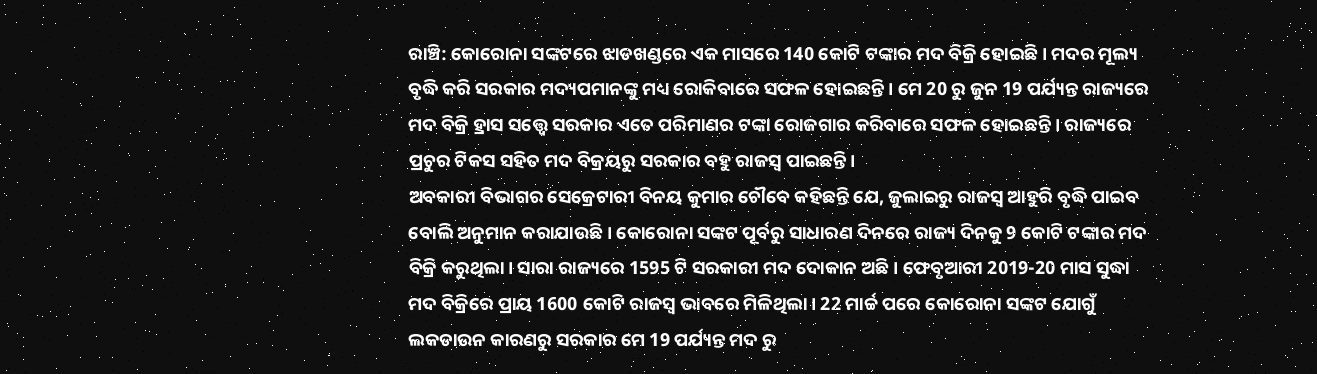ରାଞ୍ଚି: କୋରୋନା ସଙ୍କଟରେ ଝାଡଖଣ୍ଡରେ ଏକ ମାସରେ 140 କୋଟି ଟଙ୍କାର ମଦ ବିକ୍ରି ହୋଇଛି । ମଦର ମୂଲ୍ୟ ବୃଦ୍ଧି କରି ସରକାର ମଦ୍ୟପମାନଙ୍କୁ ମଧ୍ୟ ରୋକିବାରେ ସଫଳ ହୋଇଛନ୍ତି । ମେ 20 ରୁ ଜୁନ 19 ପର୍ଯ୍ୟନ୍ତ ରାଜ୍ୟରେ ମଦ ବିକ୍ରି ହ୍ରାସ ସତ୍ତ୍ବେ ସରକାର ଏତେ ପରିମାଣର ଟଙ୍କା ରୋଜଗାର କରିବାରେ ସଫଳ ହୋଇଛନ୍ତି । ରାଜ୍ୟରେ ପ୍ରଚୁର ଟିକସ ସହିତ ମଦ ବିକ୍ରୟରୁ ସରକାର ବହୁ ରାଜସ୍ୱ ପାଇଛନ୍ତି।
ଅବକାରୀ ବିଭାଗର ସେକ୍ରେଟାରୀ ବିନୟ କୁମାର ଚୌବେ କହିଛନ୍ତି ଯେ, ଜୁଲାଇରୁ ରାଜସ୍ୱ ଆହୁରି ବୃଦ୍ଧି ପାଇବ ବୋଲି ଅନୁମାନ କରାଯାଉଛି। କୋରୋନା ସଙ୍କଟ ପୂର୍ବରୁ ସାଧାରଣ ଦିନରେ ରାଜ୍ୟ ଦିନକୁ 9 କୋଟି ଟଙ୍କାର ମଦ ବିକ୍ରି କରୁଥିଲା। ସାରା ରାଜ୍ୟରେ 1595 ଟି ସରକାରୀ ମଦ ଦୋକାନ ଅଛି । ଫେବୃଆରୀ 2019-20 ମାସ ସୁଦ୍ଧା ମଦ ବିକ୍ରିରେ ପ୍ରାୟ 1600 କୋଟି ରାଜସ୍ୱ ଭାବରେ ମିଳିଥିଲା। 22 ମାର୍ଚ୍ଚ ପରେ କୋରୋନା ସଙ୍କଟ ଯୋଗୁଁ ଲକଡାଉନ କାରଣରୁ ସରକାର ମେ 19 ପର୍ଯ୍ୟନ୍ତ ମଦ ରୁ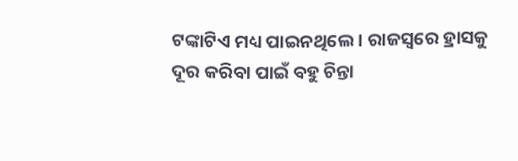ଟଙ୍କାଟିଏ ମଧ୍ୟ ପାଇନଥିଲେ । ରାଜସ୍ୱରେ ହ୍ରାସକୁ ଦୂର କରିବା ପାଇଁ ବହୁ ଚିନ୍ତା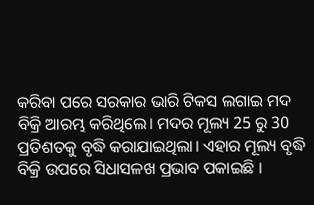କରିବା ପରେ ସରକାର ଭାରି ଟିକସ ଲଗାଇ ମଦ ବିକ୍ରି ଆରମ୍ଭ କରିଥିଲେ। ମଦର ମୂଲ୍ୟ 25 ରୁ 30 ପ୍ରତିଶତକୁ ବୃଦ୍ଧି କରାଯାଇଥିଲା। ଏହାର ମୂଲ୍ୟ ବୃଦ୍ଧି ବିକ୍ରି ଉପରେ ସିଧାସଳଖ ପ୍ରଭାବ ପକାଇଛି ।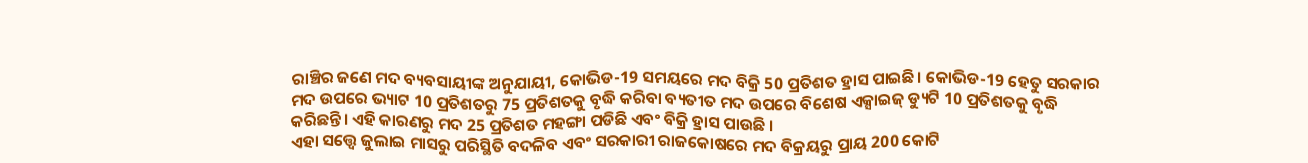ରାଞ୍ଚିର ଜଣେ ମଦ ବ୍ୟବସାୟୀଙ୍କ ଅନୁଯାୟୀ, କୋଭିଡ-19 ସମୟରେ ମଦ ବିକ୍ରି 50 ପ୍ରତିଶତ ହ୍ରାସ ପାଇଛି। କୋଭିଡ-19 ହେତୁ ସରକାର ମଦ ଉପରେ ଭ୍ୟାଟ 10 ପ୍ରତିଶତରୁ 75 ପ୍ରତିଶତକୁ ବୃଦ୍ଧି କରିବା ବ୍ୟତୀତ ମଦ ଉପରେ ବିଶେଷ ଏକ୍ସାଇଜ୍ ଡ୍ୟୁଟି 10 ପ୍ରତିଶତକୁ ବୃଦ୍ଧି କରିଛନ୍ତି। ଏହି କାରଣରୁ ମଦ 25 ପ୍ରତିଶତ ମହଙ୍ଗା ପଡିଛି ଏବଂ ବିକ୍ରି ହ୍ରାସ ପାଉଛି ।
ଏହା ସତ୍ତ୍ବେ ଜୁଲାଇ ମାସରୁ ପରିସ୍ଥିତି ବଦଳିବ ଏବଂ ସରକାରୀ ରାଜକୋଷରେ ମଦ ବିକ୍ରୟରୁ ପ୍ରାୟ 200 କୋଟି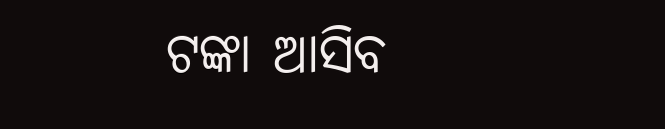ଟଙ୍କା ଆସିବ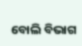ବୋଲି ବିଭାଗ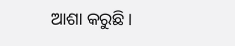ଆଶା କରୁଛି।